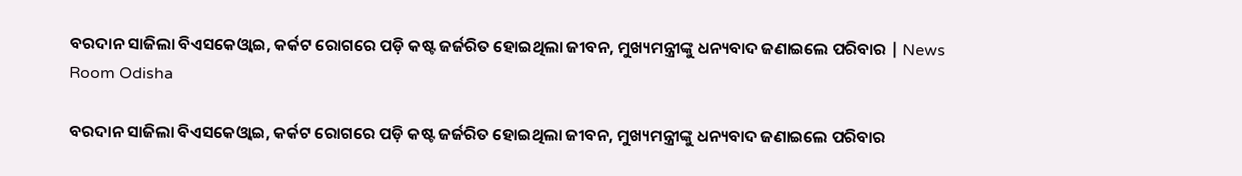ବରଦାନ ସାଜିଲା ବିଏସକେଓ୍ୱାଇ, କର୍କଟ ରୋଗରେ ପଡ଼ି କଷ୍ଟ ଜର୍ଜରିତ ହୋଇଥିଲା ଜୀବନ, ମୁଖ୍ୟମନ୍ତ୍ରୀଙ୍କୁ ଧନ୍ୟବାଦ ଜଣାଇଲେ ପରିବାର | News Room Odisha

ବରଦାନ ସାଜିଲା ବିଏସକେଓ୍ୱାଇ, କର୍କଟ ରୋଗରେ ପଡ଼ି କଷ୍ଟ ଜର୍ଜରିତ ହୋଇଥିଲା ଜୀବନ, ମୁଖ୍ୟମନ୍ତ୍ରୀଙ୍କୁ ଧନ୍ୟବାଦ ଜଣାଇଲେ ପରିବାର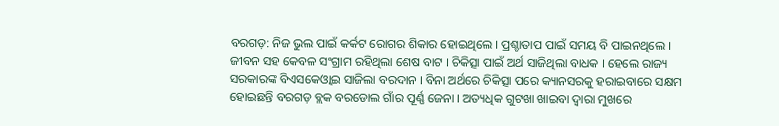ବରଗଡ଼: ନିଜ ଭୁଲ ପାଇଁ କର୍କଟ ରୋଗର ଶିକାର ହୋଇଥିଲେ । ପ୍ରଶ୍ଚାତାପ ପାଇଁ ସମୟ ବି ପାଇନଥିଲେ । ଜୀବନ ସହ କେବଳ ସଂଗ୍ରାମ ରହିଥିଲା ଶେଷ ବାଟ । ଚିକିତ୍ସା ପାଇଁ ଅର୍ଥ ସାଜିଥିଲା ବାଧକ । ହେଲେ ରାଜ୍ୟ ସରକାରଙ୍କ ବିଏସକେଓ୍ବାଇ ସାଜିଲା ବରଦାନ । ବିନା ଅର୍ଥରେ ଚିକିତ୍ସା ପରେ କ୍ୟାନସରକୁ ହରାଇବାରେ ସକ୍ଷମ ହୋଇଛନ୍ତି ବରଗଡ଼ ବ୍ଲକ ବରଡୋଲ ଗାଁର ପୂର୍ଣ୍ଣ ଜେନା । ଅତ୍ୟଧିକ ଗୁଟଖା ଖାଇବା ଦ୍ବାରା ମୁଖରେ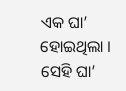ଏକ ଘା’ ହୋଇଥିଲା । ସେହି ଘା’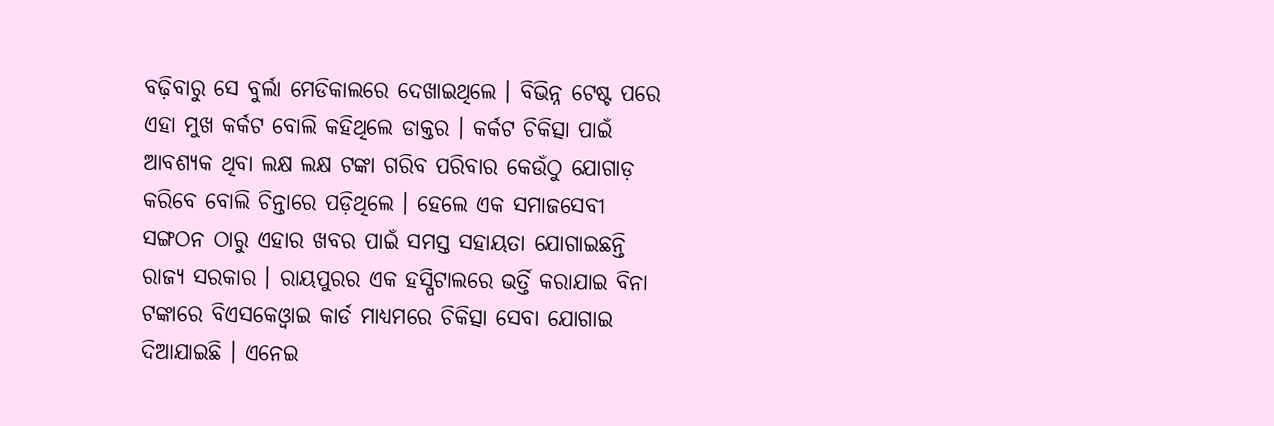ବଢ଼ିବାରୁ ସେ ବୁର୍ଲା ମେଡିକାଲରେ ଦେଖାଇଥିଲେ । ବିଭିନ୍ନ ଟେଷ୍ଟ ପରେ ଏହା ମୁଖ କର୍କଟ ବୋଲି କହିଥିଲେ ଡାକ୍ତର । କର୍କଟ ଚିକିତ୍ସା ପାଇଁ ଆବଶ୍ୟକ ଥିବା ଲକ୍ଷ ଲକ୍ଷ ଟଙ୍କା ଗରିବ ପରିବାର କେଉଁଠୁ ଯୋଗାଡ଼ କରିବେ ବୋଲି ଚିନ୍ତାରେ ପଡ଼ିଥିଲେ । ହେଲେ ଏକ ସମାଜସେବୀ ସଙ୍ଗଠନ ଠାରୁ ଏହାର ଖବର ପାଇଁ ସମସ୍ତ ସହାୟତା ଯୋଗାଇଛନ୍ତି ରାଜ୍ୟ ସରକାର । ରାୟପୁରର ଏକ ହସ୍ପିଟାଲରେ ଭର୍ତ୍ତି କରାଯାଇ ବିନା ଟଙ୍କାରେ ବିଏସକେଓ୍ବାଇ କାର୍ଡ ମାଧ୍ୟମରେ ଚିକିତ୍ସା ସେବା ଯୋଗାଇ ଦିଆଯାଇଛି । ଏନେଇ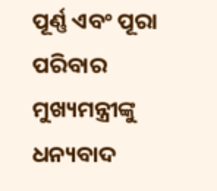ପୂର୍ଣ୍ଣ ଏବଂ ପୂରା ପରିବାର ମୁଖ୍ୟମନ୍ତ୍ରୀଙ୍କୁ ଧନ୍ୟବାଦ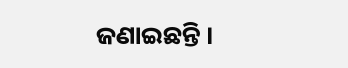ଜଣାଇଛନ୍ତି ।